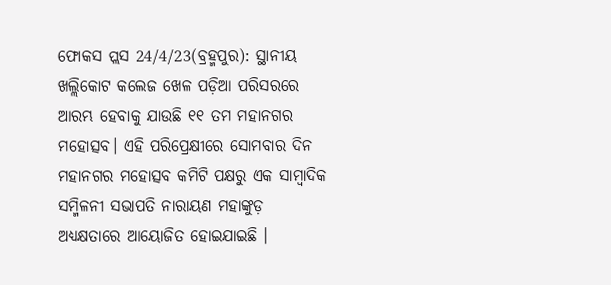ଫୋକସ ପ୍ଲସ 24/4/23(ବ୍ରହ୍ମପୁର): ସ୍ଥାନୀୟ ଖଲ୍ଲିକୋଟ କଲେଜ ଖେଳ ପଡ଼ିଆ ପରିସରରେ ଆରମ୍ଭ ହେବାକୁ ଯାଉଛି ୧୧ ତମ ମହାନଗର ମହୋତ୍ସବ। ଏହି ପରିପ୍ରେକ୍ଷୀରେ ସୋମବାର ଦିନ ମହାନଗର ମହୋତ୍ସବ କମିଟି ପକ୍ଷରୁ ଏକ ସାମ୍ବାଦିକ ସମ୍ମିଳନୀ ସଭାପତି ନାରାୟଣ ମହାଙ୍କୁଡ଼ ଅଧ୍ୟକ୍ଷତାରେ ଆୟୋଜିତ ହୋଇଯାଇଛି ।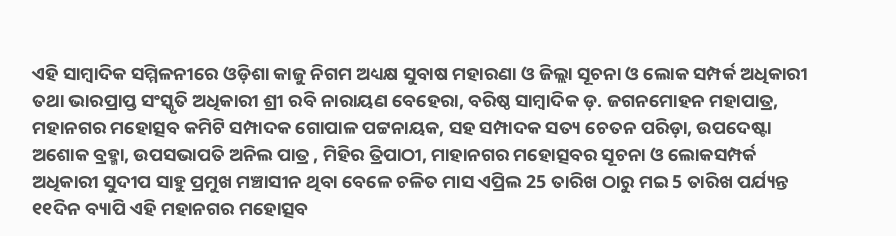ଏହି ସାମ୍ବାଦିକ ସମ୍ମିଳନୀରେ ଓଡ଼ିଶା କାଜୁ ନିଗମ ଅଧ୍ୟକ୍ଷ ସୁବାଷ ମହାରଣା ଓ ଜିଲ୍ଲା ସୂଚନା ଓ ଲୋକ ସମ୍ପର୍କ ଅଧିକାରୀ ତଥା ଭାରପ୍ରାପ୍ତ ସଂସ୍କୃତି ଅଧିକାରୀ ଶ୍ରୀ ରବି ନାରାୟଣ ବେହେରା, ବରିଷ୍ଠ ସାମ୍ବାଦିକ ଡ଼. ଜଗନମୋହନ ମହାପାତ୍ର, ମହାନଗର ମହୋତ୍ସବ କମିଟି ସମ୍ପାଦକ ଗୋପାଳ ପଟ୍ଟନାୟକ, ସହ ସମ୍ପାଦକ ସତ୍ୟ ଚେତନ ପରିଡ଼ା, ଉପଦେଷ୍ଟା ଅଶୋକ ବ୍ରହ୍ମା, ଉପସଭାପତି ଅନିଲ ପାତ୍ର , ମିହିର ତ୍ରିପାଠୀ, ମାହାନଗର ମହୋତ୍ସବର ସୂଚନା ଓ ଲୋକସମ୍ପର୍କ ଅଧିକାରୀ ସୁଦୀପ ସାହୁ ପ୍ରମୁଖ ମଞ୍ଚାସୀନ ଥିବା ବେଳେ ଚଳିତ ମାସ ଏପ୍ରିଲ 25 ତାରିଖ ଠାରୁ ମଇ 5 ତାରିଖ ପର୍ଯ୍ୟନ୍ତ ୧୧ଦିନ ବ୍ୟାପି ଏହି ମହାନଗର ମହୋତ୍ସବ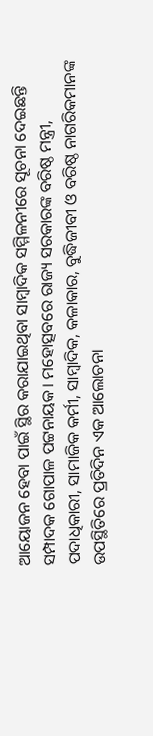ଆୟୋଜନ ହେବା ପାଇଁ ସ୍ଥିର କରାଯାଇଥିବା ସାମ୍ବାଦିକ ସମ୍ମିଳନୀରେ ସୂଚନା ଦେଇଛନ୍ତି ସମ୍ପାଦକ ଗୋପାଳ ପଟ୍ଟନାୟକ। ମହୋତ୍ସବରେ ରାଜ୍ୟ ସରକାରଙ୍କ ବରିଷ୍ଠ ମନ୍ତ୍ରୀ, ପଦାଧିକାରୀ, ସାମାଜିକ କର୍ମୀ, ସାମ୍ବାଦିକ, କଳାକାର, ବୁଦ୍ଧିଜୀବୀ ଓ ବରିଷ୍ଠ ନାଗରିକମାନଙ୍କ ଉପସ୍ଥିତିରେ ପ୍ରତିଦିନ ଏକ ଆଲୋଚନା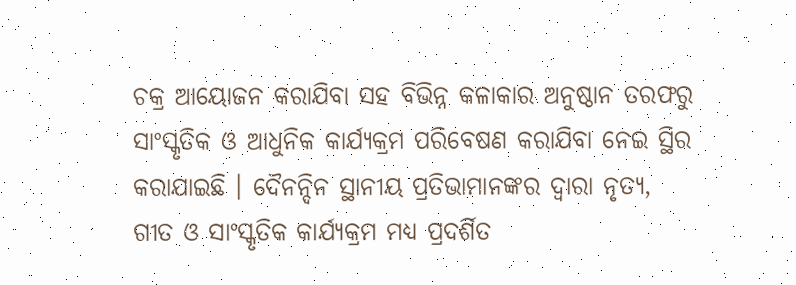ଚକ୍ର ଆୟୋଜନ କରାଯିବା ସହ ବିଭିନ୍ନ କଳାକାର ଅନୁଷ୍ଠାନ ତରଫରୁ ସାଂସ୍କୃତିକ ଓ ଆଧୁନିକ କାର୍ଯ୍ୟକ୍ରମ ପରିବେଷଣ କରାଯିବା ନେଇ ସ୍ଥିର କରାଯାଇଛି । ଦୈନନ୍ଦିନ ସ୍ଥାନୀୟ ପ୍ରତିଭାମାନଙ୍କର ଦ୍ଵାରା ନୃତ୍ୟ, ଗୀତ ଓ ସାଂସ୍କୃତିକ କାର୍ଯ୍ୟକ୍ରମ ମଧ୍ୟ ପ୍ରଦର୍ଶିତ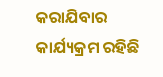କରାଯିବାର କାର୍ଯ୍ୟକ୍ରମ ରହିଛି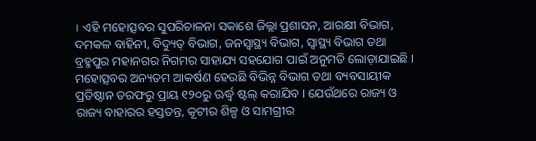। ଏହି ମହୋତ୍ସବର ସୁପରିଚାଳନା ସକାଶେ ଜିଲ୍ଲା ପ୍ରଶାସନ, ଆରକ୍ଷୀ ବିଭାଗ, ଦମକଳ ବାହିନୀ, ବିଦ୍ୟୁତ୍ ବିଭାଗ, ଜନସ୍ୱାସ୍ଥ୍ୟ ବିଭାଗ, ସ୍ୱାସ୍ଥ୍ୟ ବିଭାଗ ତଥା ବ୍ରହ୍ମପୁର ମହାନଗର ନିଗମର ସାହାଯ୍ୟ ସହଯୋଗ ପାଇଁ ଅନୁମତି ଲୋଡ଼ାଯାଇଛି । ମହୋତ୍ସବର ଅନ୍ୟତମ ଆକର୍ଷଣ ହେଉଛି ବିଭିନ୍ନ ବିଭାଗ ତଥା ବ୍ୟବସାୟୀକ ପ୍ରତିଷ୍ଠାନ ତରଫରୁ ପ୍ରାୟ ୧୨୦ରୁ ଊର୍ଦ୍ଧ୍ବ ଷ୍ଟଲ୍ କରାଯିବ । ଯେଉଁଥରେ ରାଜ୍ୟ ଓ ରାଜ୍ୟ ବାହାରର ହସ୍ତତନ୍ତ, କୂଟୀର ଶିଳ୍ପ ଓ ସାମଗ୍ରୀର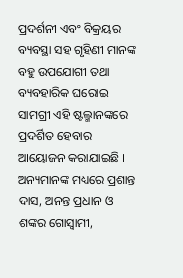ପ୍ରଦର୍ଶନୀ ଏବଂ ବିକ୍ରୟର ବ୍ୟବସ୍ଥା ସହ ଗୃହିଣୀ ମାନଙ୍କ ବହୁ ଉପଯୋଗୀ ତଥା ବ୍ୟବହାରିକ ଘରୋଇ ସାମଗ୍ରୀ ଏହି ଷ୍ଟଲ୍ମାନଙ୍କରେ ପ୍ରଦର୍ଶିତ ହେବାର ଆୟୋଜନ କରାଯାଇଛି । ଅନ୍ୟମାନଙ୍କ ମଧ୍ୟରେ ପ୍ରଶାନ୍ତ ଦାସ, ଅନନ୍ତ ପ୍ରଧାନ ଓ ଶଙ୍କର ଗୋସ୍ୱାମୀ,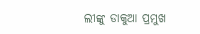ଲୀଙ୍କୁ ଡାକୁଆ ପ୍ରମୁଖ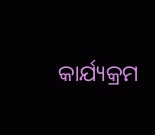କାର୍ଯ୍ୟକ୍ରମ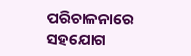ପରିଚାଳନାରେ ସହଯୋଗ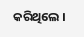କରିଥିଲେ ।